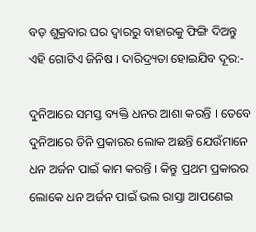ବଡ଼ ଶୁକ୍ରବାର ଘର ଦ୍ୱାରରୁ ବାହାରକୁ ଫିଙ୍ଗି ଦିଅନ୍ତୁ ଏହି ଗୋଟିଏ ଜିନିଷ । ଦାରିଦ୍ର୍ୟତା ହୋଇଯିବ ଦୂର:-

ଦୁନିଆରେ ସମସ୍ତ ବ୍ୟକ୍ତି ଧନର ଆଶା କରନ୍ତି । ତେବେ ଦୁନିଆରେ ତିନି ପ୍ରକାରର ଲୋକ ଅଛନ୍ତି ଯେଉଁମାନେ ଧନ ଅର୍ଜନ ପାଇଁ କାମ କରନ୍ତି । କିନ୍ତୁ ପ୍ରଥମ ପ୍ରକାରର ଲୋକେ ଧନ ଅର୍ଜନ ପାଇଁ ଭଲ ରାସ୍ତା ଆପଣେଇ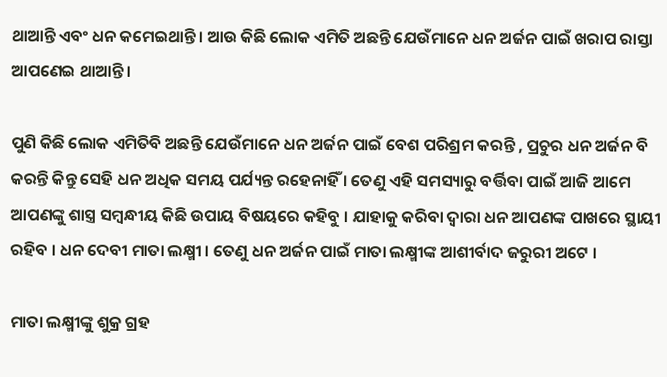ଥାଆନ୍ତି ଏବଂ ଧନ କମେଇଥାନ୍ତି । ଆଉ କିଛି ଲୋକ ଏମିତି ଅଛନ୍ତି ଯେଉଁମାନେ ଧନ ଅର୍ଜନ ପାଇଁ ଖରାପ ରାସ୍ତା ଆପଣେଇ ଥାଆନ୍ତି ।

ପୁଣି କିଛି ଲୋକ ଏମିତିବି ଅଛନ୍ତି ଯେଉଁମାନେ ଧନ ଅର୍ଜନ ପାଇଁ ବେଶ ପରିଶ୍ରମ କରନ୍ତି , ପ୍ରଚୁର ଧନ ଅର୍ଜନ ବି କରନ୍ତି କିନ୍ତୁ ସେହି ଧନ ଅଧିକ ସମୟ ପର୍ଯ୍ୟନ୍ତ ରହେନାହିଁ । ତେଣୁ ଏହି ସମସ୍ୟାରୁ ବର୍ତ୍ତିବା ପାଇଁ ଆଜି ଆମେ ଆପଣଙ୍କୁ ଶାସ୍ତ୍ର ସମ୍ବନ୍ଧୀୟ କିଛି ଉପାୟ ବିଷୟରେ କହିବୁ । ଯାହାକୁ କରିବା ଦ୍ୱାରା ଧନ ଆପଣଙ୍କ ପାଖରେ ସ୍ଥାୟୀ ରହିବ । ଧନ ଦେବୀ ମାତା ଲକ୍ଷ୍ମୀ । ତେଣୁ ଧନ ଅର୍ଜନ ପାଇଁ ମାତା ଲକ୍ଷ୍ମୀଙ୍କ ଆଶୀର୍ବାଦ ଜରୁରୀ ଅଟେ ।

ମାତା ଲକ୍ଷ୍ମୀଙ୍କୁ ଶୁକ୍ର ଗ୍ରହ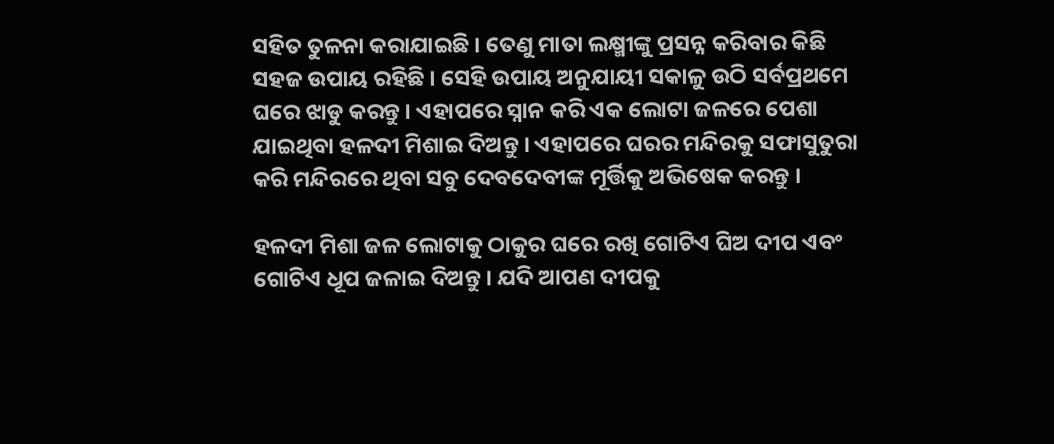ସହିତ ତୁଳନା କରାଯାଇଛି । ତେଣୁ ମାତା ଲକ୍ଷ୍ମୀଙ୍କୁ ପ୍ରସନ୍ନ କରିବାର କିଛି ସହଜ ଉପାୟ ରହିଛି । ସେହି ଉପାୟ ଅନୁଯାୟୀ ସକାଳୁ ଉଠି ସର୍ବପ୍ରଥମେ ଘରେ ଝାଡୁ କରନ୍ତୁ । ଏହାପରେ ସ୍ନାନ କରି ଏକ ଲୋଟା ଜଳରେ ପେଶା ଯାଇଥିବା ହଳଦୀ ମିଶାଇ ଦିଅନ୍ତୁ । ଏହାପରେ ଘରର ମନ୍ଦିରକୁ ସଫାସୁତୁରା କରି ମନ୍ଦିରରେ ଥିବା ସବୁ ଦେବଦେବୀଙ୍କ ମୂର୍ତ୍ତିକୁ ଅଭିଷେକ କରନ୍ତୁ ।

ହଳଦୀ ମିଶା ଜଳ ଲୋଟାକୁ ଠାକୁର ଘରେ ରଖି ଗୋଟିଏ ଘିଅ ଦୀପ ଏବଂ ଗୋଟିଏ ଧୂପ ଜଳାଇ ଦିଅନ୍ତୁ । ଯଦି ଆପଣ ଦୀପକୁ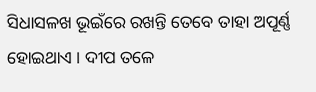ସିଧାସଳଖ ଭୂଇଁରେ ରଖନ୍ତି ତେବେ ତାହା ଅପୂର୍ଣ୍ଣ ହୋଇଥାଏ । ଦୀପ ତଳେ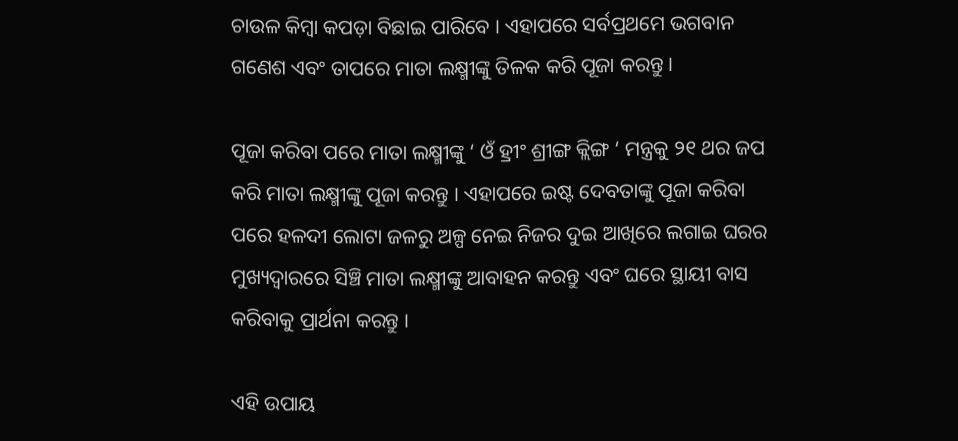ଚାଉଳ କିମ୍ବା କପଡ଼ା ବିଛାଇ ପାରିବେ । ଏହାପରେ ସର୍ବପ୍ରଥମେ ଭଗବାନ ଗଣେଶ ଏବଂ ତାପରେ ମାତା ଲକ୍ଷ୍ମୀଙ୍କୁ ତିଳକ କରି ପୂଜା କରନ୍ତୁ ।

ପୂଜା କରିବା ପରେ ମାତା ଲକ୍ଷ୍ମୀଙ୍କୁ ‘ ଓଁ ହ୍ରୀଂ ଶ୍ରୀଙ୍ଗ କ୍ଲିଙ୍ଗ ‘ ମନ୍ତ୍ରକୁ ୨୧ ଥର ଜପ କରି ମାତା ଲକ୍ଷ୍ମୀଙ୍କୁ ପୂଜା କରନ୍ତୁ । ଏହାପରେ ଇଷ୍ଟ ଦେବତାଙ୍କୁ ପୂଜା କରିବା ପରେ ହଳଦୀ ଲୋଟା ଜଳରୁ ଅଳ୍ପ ନେଇ ନିଜର ଦୁଇ ଆଖିରେ ଲଗାଇ ଘରର ମୁଖ୍ୟଦ୍ୱାରରେ ସିଞ୍ଚି ମାତା ଲକ୍ଷ୍ମୀଙ୍କୁ ଆବାହନ କରନ୍ତୁ ଏବଂ ଘରେ ସ୍ଥାୟୀ ବାସ କରିବାକୁ ପ୍ରାର୍ଥନା କରନ୍ତୁ ।

ଏହି ଉପାୟ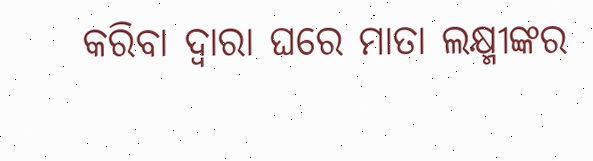କରିବା ଦ୍ୱାରା ଘରେ ମାତା ଲକ୍ଷ୍ମୀଙ୍କର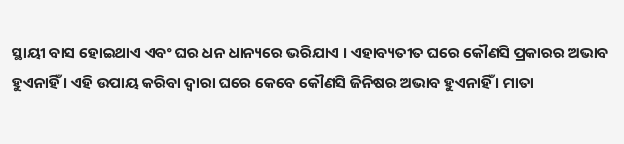ସ୍ଥାୟୀ ବାସ ହୋଇଥାଏ ଏବଂ ଘର ଧନ ଧାନ୍ୟରେ ଭରିଯାଏ । ଏହାବ୍ୟତୀତ ଘରେ କୌଣସି ପ୍ରକାରର ଅଭାବ ହୁଏନାହିଁ । ଏହି ଉପାୟ କରିବା ଦ୍ୱାରା ଘରେ କେବେ କୌଣସି ଜିନିଷର ଅଭାବ ହୁଏନାହିଁ । ମାତା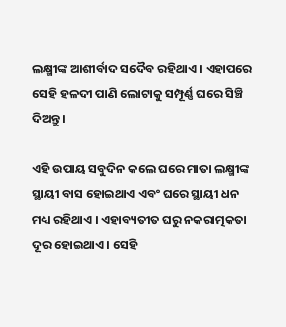ଲକ୍ଷ୍ମୀଙ୍କ ଆଶୀର୍ବାଦ ସଦୈବ ରହିଥାଏ । ଏହାପରେ ସେହି ହଳଦୀ ପାଣି ଲୋଟାକୁ ସମ୍ପୂର୍ଣ୍ଣ ଘରେ ସିଞ୍ଚି ଦିଅନ୍ତୁ ।

ଏହି ଉପାୟ ସବୁଦିନ କଲେ ଘରେ ମାତା ଲକ୍ଷ୍ମୀଙ୍କ ସ୍ଥାୟୀ ବାସ ହୋଇଥାଏ ଏବଂ ଘରେ ସ୍ଥାୟୀ ଧନ ମଧ୍ୟ ରହିଥାଏ । ଏହାବ୍ୟତୀତ ଘରୁ ନକରାତ୍ମକତା ଦୂର ହୋଇଥାଏ । ସେହି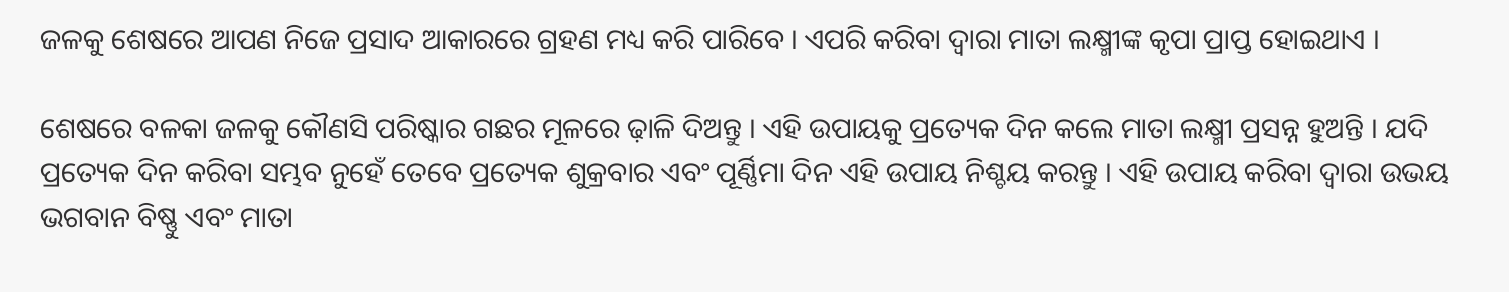ଜଳକୁ ଶେଷରେ ଆପଣ ନିଜେ ପ୍ରସାଦ ଆକାରରେ ଗ୍ରହଣ ମଧ୍ୟ କରି ପାରିବେ । ଏପରି କରିବା ଦ୍ୱାରା ମାତା ଲକ୍ଷ୍ମୀଙ୍କ କୃପା ପ୍ରାପ୍ତ ହୋଇଥାଏ ।

ଶେଷରେ ବଳକା ଜଳକୁ କୌଣସି ପରିଷ୍କାର ଗଛର ମୂଳରେ ଢ଼ାଳି ଦିଅନ୍ତୁ । ଏହି ଉପାୟକୁ ପ୍ରତ୍ୟେକ ଦିନ କଲେ ମାତା ଲକ୍ଷ୍ମୀ ପ୍ରସନ୍ନ ହୁଅନ୍ତି । ଯଦି ପ୍ରତ୍ୟେକ ଦିନ କରିବା ସମ୍ଭବ ନୁହେଁ ତେବେ ପ୍ରତ୍ୟେକ ଶୁକ୍ରବାର ଏବଂ ପୂର୍ଣ୍ଣିମା ଦିନ ଏହି ଉପାୟ ନିଶ୍ଚୟ କରନ୍ତୁ । ଏହି ଉପାୟ କରିବା ଦ୍ୱାରା ଉଭୟ ଭଗବାନ ବିଷ୍ଣୁ ଏବଂ ମାତା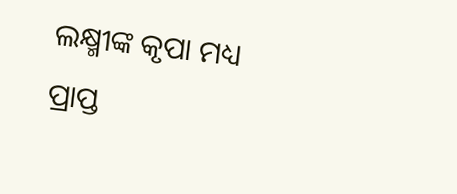ଲକ୍ଷ୍ମୀଙ୍କ କୃପା ମଧ୍ୟ ପ୍ରାପ୍ତ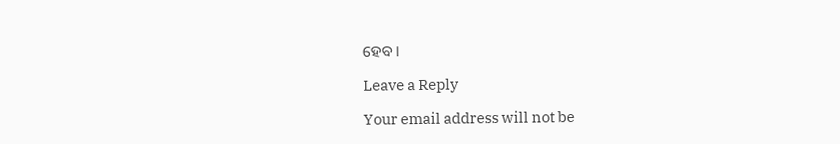ହେବ ।

Leave a Reply

Your email address will not be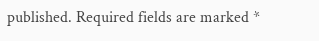published. Required fields are marked *